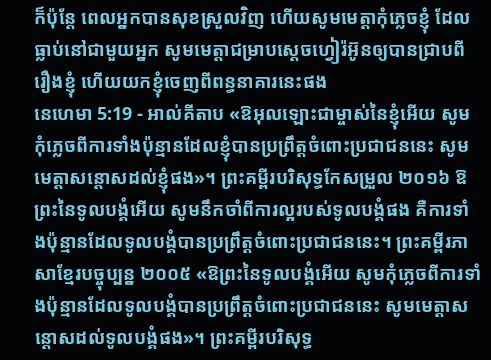ក៏ប៉ុន្តែ ពេលអ្នកបានសុខស្រួលវិញ ហើយសូមមេត្តាកុំភ្លេចខ្ញុំ ដែលធ្លាប់នៅជាមួយអ្នក សូមមេត្តាជម្រាបស្តេចហ្វៀរ៉អ៊ូនឲ្យបានជ្រាបពីរឿងខ្ញុំ ហើយយកខ្ញុំចេញពីពន្ធនាគារនេះផង
នេហេមា 5:19 - អាល់គីតាប «ឱអុលឡោះជាម្ចាស់នៃខ្ញុំអើយ សូមកុំភ្លេចពីការទាំងប៉ុន្មានដែលខ្ញុំបានប្រព្រឹត្តចំពោះប្រជាជននេះ សូមមេត្តាសន្ដោសដល់ខ្ញុំផង»។ ព្រះគម្ពីរបរិសុទ្ធកែសម្រួល ២០១៦ ឱព្រះនៃទូលបង្គំអើយ សូមនឹកចាំពីការល្អរបស់ទូលបង្គំផង គឺការទាំងប៉ុន្មានដែលទូលបង្គំបានប្រព្រឹត្តចំពោះប្រជាជននេះ។ ព្រះគម្ពីរភាសាខ្មែរបច្ចុប្បន្ន ២០០៥ «ឱព្រះនៃទូលបង្គំអើយ សូមកុំភ្លេចពីការទាំងប៉ុន្មានដែលទូលបង្គំបានប្រព្រឹត្តចំពោះប្រជាជននេះ សូមមេត្តាសន្ដោសដល់ទូលបង្គំផង»។ ព្រះគម្ពីរបរិសុទ្ធ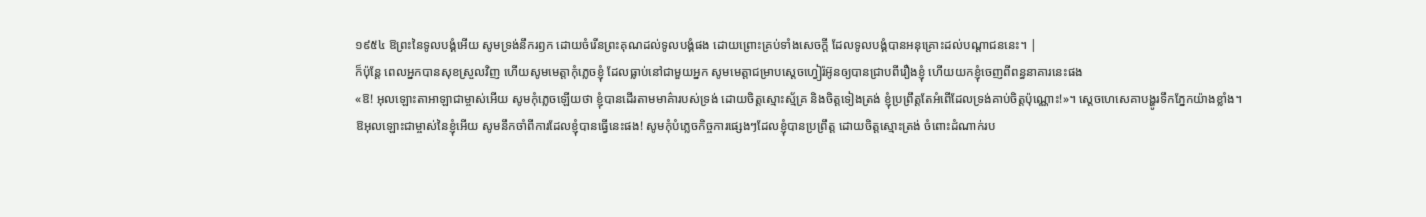១៩៥៤ ឱព្រះនៃទូលបង្គំអើយ សូមទ្រង់នឹករឭក ដោយចំរើនព្រះគុណដល់ទូលបង្គំផង ដោយព្រោះគ្រប់ទាំងសេចក្ដី ដែលទូលបង្គំបានអនុគ្រោះដល់បណ្តាជននេះ។ |
ក៏ប៉ុន្តែ ពេលអ្នកបានសុខស្រួលវិញ ហើយសូមមេត្តាកុំភ្លេចខ្ញុំ ដែលធ្លាប់នៅជាមួយអ្នក សូមមេត្តាជម្រាបស្តេចហ្វៀរ៉អ៊ូនឲ្យបានជ្រាបពីរឿងខ្ញុំ ហើយយកខ្ញុំចេញពីពន្ធនាគារនេះផង
«ឱ! អុលឡោះតាអាឡាជាម្ចាស់អើយ សូមកុំភ្លេចឡើយថា ខ្ញុំបានដើរតាមមាគ៌ារបស់ទ្រង់ ដោយចិត្តស្មោះស្ម័គ្រ និងចិត្តទៀងត្រង់ ខ្ញុំប្រព្រឹត្តតែអំពើដែលទ្រង់គាប់ចិត្តប៉ុណ្ណោះ!»។ ស្តេចហេសេគាបង្ហូរទឹកភ្នែកយ៉ាងខ្លាំង។
ឱអុលឡោះជាម្ចាស់នៃខ្ញុំអើយ សូមនឹកចាំពីការដែលខ្ញុំបានធ្វើនេះផង! សូមកុំបំភ្លេចកិច្ចការផ្សេងៗដែលខ្ញុំបានប្រព្រឹត្ត ដោយចិត្តស្មោះត្រង់ ចំពោះដំណាក់រប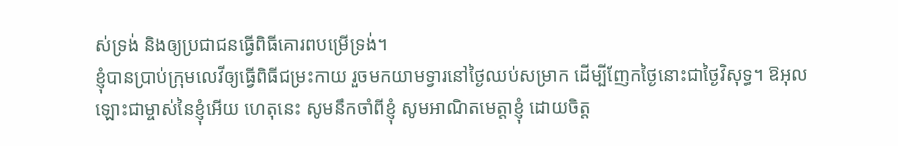ស់ទ្រង់ និងឲ្យប្រជាជនធ្វើពិធីគោរពបម្រើទ្រង់។
ខ្ញុំបានប្រាប់ក្រុមលេវីឲ្យធ្វើពិធីជម្រះកាយ រួចមកយាមទ្វារនៅថ្ងៃឈប់សម្រាក ដើម្បីញែកថ្ងៃនោះជាថ្ងៃវិសុទ្ធ។ ឱអុលឡោះជាម្ចាស់នៃខ្ញុំអើយ ហេតុនេះ សូមនឹកចាំពីខ្ញុំ សូមអាណិតមេត្តាខ្ញុំ ដោយចិត្ត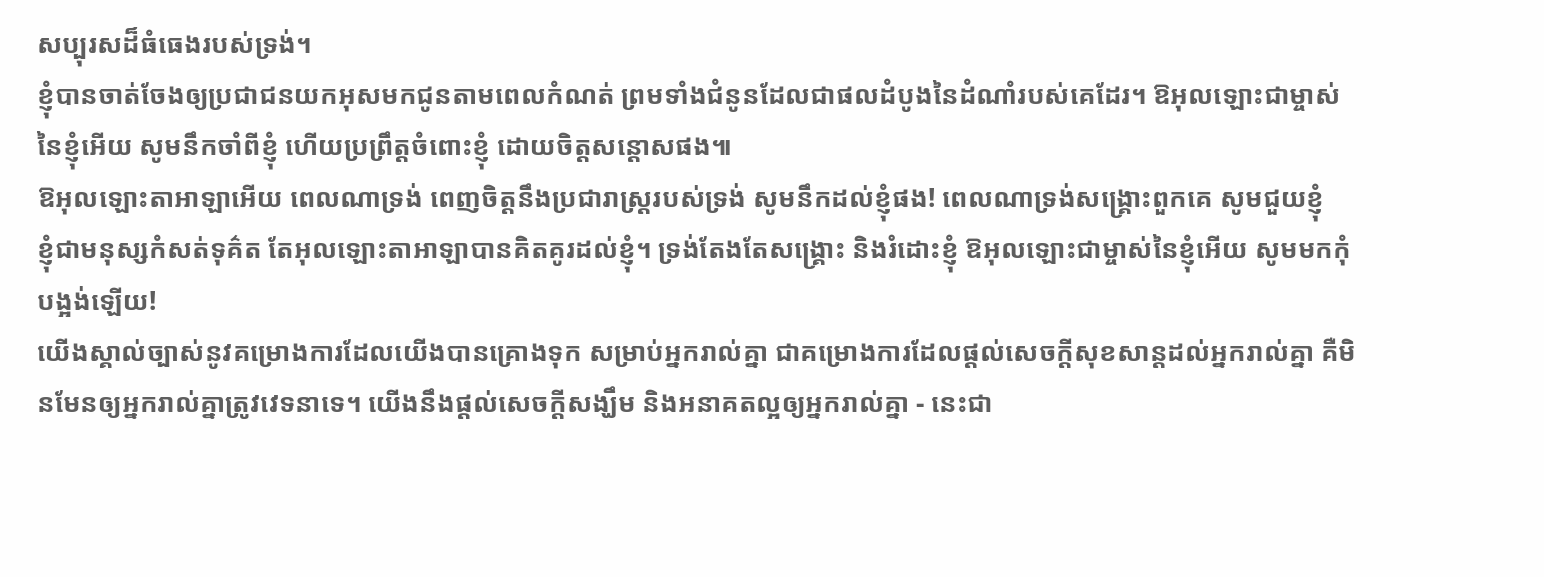សប្បុរសដ៏ធំធេងរបស់ទ្រង់។
ខ្ញុំបានចាត់ចែងឲ្យប្រជាជនយកអុសមកជូនតាមពេលកំណត់ ព្រមទាំងជំនូនដែលជាផលដំបូងនៃដំណាំរបស់គេដែរ។ ឱអុលឡោះជាម្ចាស់នៃខ្ញុំអើយ សូមនឹកចាំពីខ្ញុំ ហើយប្រព្រឹត្តចំពោះខ្ញុំ ដោយចិត្តសន្ដោសផង៕
ឱអុលឡោះតាអាឡាអើយ ពេលណាទ្រង់ ពេញចិត្តនឹងប្រជារាស្ដ្ររបស់ទ្រង់ សូមនឹកដល់ខ្ញុំផង! ពេលណាទ្រង់សង្គ្រោះពួកគេ សូមជួយខ្ញុំ
ខ្ញុំជាមនុស្សកំសត់ទុគ៌ត តែអុលឡោះតាអាឡាបានគិតគូរដល់ខ្ញុំ។ ទ្រង់តែងតែសង្គ្រោះ និងរំដោះខ្ញុំ ឱអុលឡោះជាម្ចាស់នៃខ្ញុំអើយ សូមមកកុំបង្អង់ឡើយ!
យើងស្គាល់ច្បាស់នូវគម្រោងការដែលយើងបានគ្រោងទុក សម្រាប់អ្នករាល់គ្នា ជាគម្រោងការដែលផ្ដល់សេចក្ដីសុខសាន្តដល់អ្នករាល់គ្នា គឺមិនមែនឲ្យអ្នករាល់គ្នាត្រូវវេទនាទេ។ យើងនឹងផ្ដល់សេចក្ដីសង្ឃឹម និងអនាគតល្អឲ្យអ្នករាល់គ្នា - នេះជា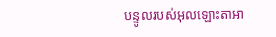បន្ទូលរបស់អុលឡោះតាអា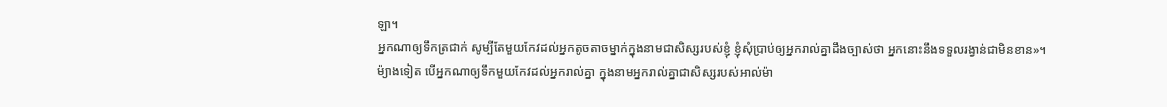ឡា។
អ្នកណាឲ្យទឹកត្រជាក់ សូម្បីតែមួយកែវដល់អ្នកតូចតាចម្នាក់ក្នុងនាមជាសិស្សរបស់ខ្ញុំ ខ្ញុំសុំប្រាប់ឲ្យអ្នករាល់គ្នាដឹងច្បាស់ថា អ្នកនោះនឹងទទួលរង្វាន់ជាមិនខាន»។
ម៉្យាងទៀត បើអ្នកណាឲ្យទឹកមួយកែវដល់អ្នករាល់គ្នា ក្នុងនាមអ្នករាល់គ្នាជាសិស្សរបស់អាល់ម៉ា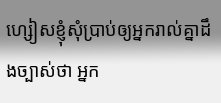ហ្សៀសខ្ញុំសុំប្រាប់ឲ្យអ្នករាល់គ្នាដឹងច្បាស់ថា អ្នក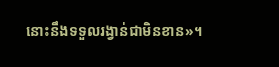នោះនឹងទទួលរង្វាន់ជាមិនខាន»។